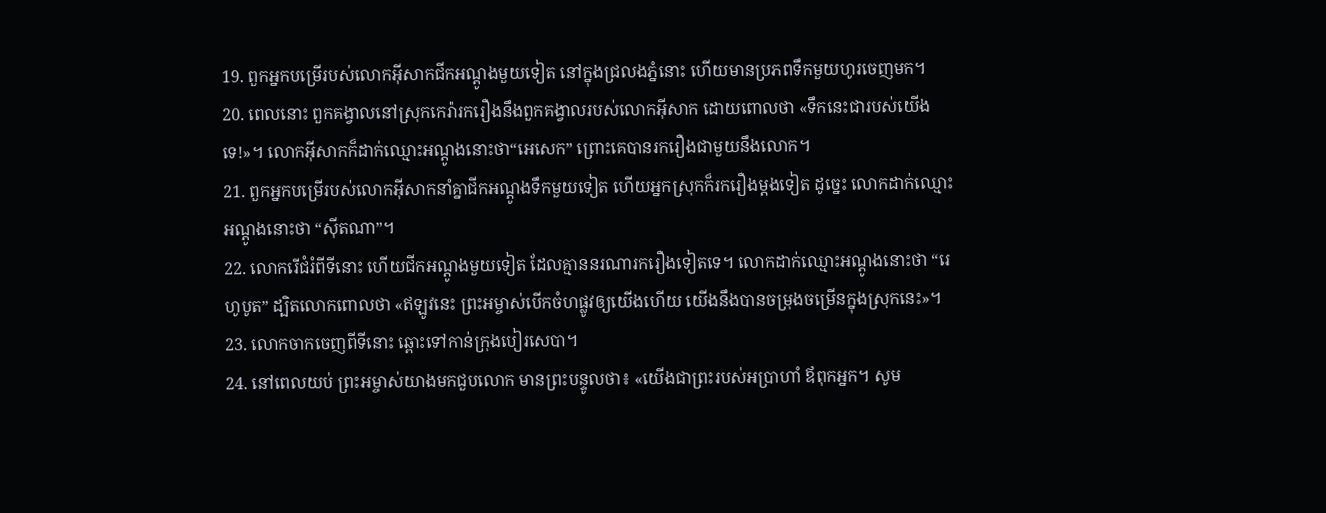19. ពួកអ្នកបម្រើរបស់លោកអ៊ីសាកជីកអណ្ដូងមួយទៀត នៅក្នុងជ្រលងភ្នំនោះ ហើយមានប្រភពទឹកមួយហូរចេញមក។
20. ពេលនោះ ពួកគង្វាលនៅស្រុកកេរ៉ារករឿងនឹងពួកគង្វាលរបស់លោកអ៊ីសាក ដោយពោលថា «ទឹកនេះជារបស់យើងទេ!»។ លោកអ៊ីសាកក៏ដាក់ឈ្មោះអណ្ដូងនោះថា“អេសេក” ព្រោះគេបានរករឿងជាមួយនឹងលោក។
21. ពួកអ្នកបម្រើរបស់លោកអ៊ីសាកនាំគ្នាជីកអណ្ដូងទឹកមួយទៀត ហើយអ្នកស្រុកក៏រករឿងម្ដងទៀត ដូច្នេះ លោកដាក់ឈ្មោះអណ្ដូងនោះថា “ស៊ីតណា”។
22. លោករើជំរំពីទីនោះ ហើយជីកអណ្ដូងមួយទៀត ដែលគ្មាននរណារករឿងទៀតទេ។ លោកដាក់ឈ្មោះអណ្ដូងនោះថា “រេហូបូត” ដ្បិតលោកពោលថា «ឥឡូវនេះ ព្រះអម្ចាស់បើកចំហផ្លូវឲ្យយើងហើយ យើងនឹងបានចម្រុងចម្រើនក្នុងស្រុកនេះ»។
23. លោកចាកចេញពីទីនោះ ឆ្ពោះទៅកាន់ក្រុងបៀរសេបា។
24. នៅពេលយប់ ព្រះអម្ចាស់យាងមកជួបលោក មានព្រះបន្ទូលថា៖ «យើងជាព្រះរបស់អប្រាហាំ ឪពុកអ្នក។ សូម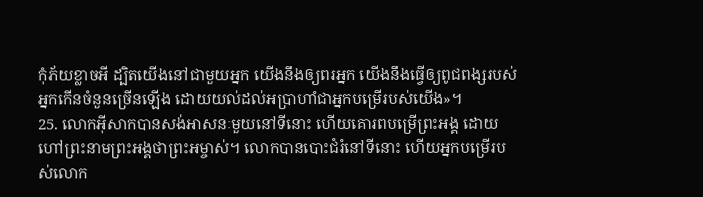កុំភ័យខ្លាចអី ដ្បិតយើងនៅជាមួយអ្នក យើងនឹងឲ្យពរអ្នក យើងនឹងធ្វើឲ្យពូជពង្សរបស់អ្នកកើនចំនួនច្រើនឡើង ដោយយល់ដល់អប្រាហាំជាអ្នកបម្រើរបស់យើង»។
25. លោកអ៊ីសាកបានសង់អាសនៈមួយនៅទីនោះ ហើយគោរពបម្រើព្រះអង្គ ដោយហៅព្រះនាមព្រះអង្គថាព្រះអម្ចាស់។ លោកបានបោះជំរំនៅទីនោះ ហើយអ្នកបម្រើរបស់លោក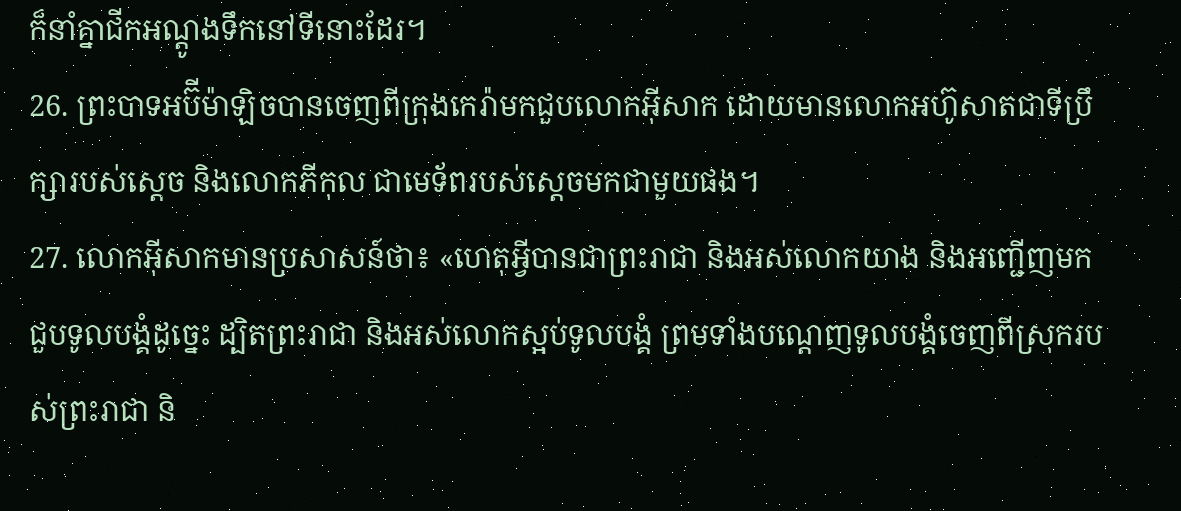ក៏នាំគ្នាជីកអណ្ដូងទឹកនៅទីនោះដែរ។
26. ព្រះបាទអប៊ីម៉ាឡិចបានចេញពីក្រុងកេរ៉ាមកជួបលោកអ៊ីសាក ដោយមានលោកអហ៊ូសាតជាទីប្រឹក្សារបស់ស្ដេច និងលោកភីកុល ជាមេទ័ពរបស់ស្ដេចមកជាមួយផង។
27. លោកអ៊ីសាកមានប្រសាសន៍ថា៖ «ហេតុអ្វីបានជាព្រះរាជា និងអស់លោកយាង និងអញ្ជើញមកជួបទូលបង្គំដូច្នេះ ដ្បិតព្រះរាជា និងអស់លោកស្អប់ទូលបង្គំ ព្រមទាំងបណ្ដេញទូលបង្គំចេញពីស្រុករបស់ព្រះរាជា និ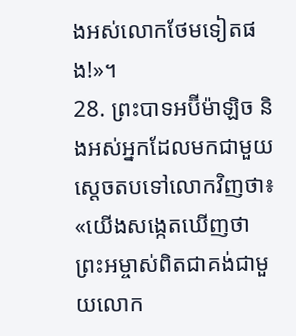ងអស់លោកថែមទៀតផង!»។
28. ព្រះបាទអប៊ីម៉ាឡិច និងអស់អ្នកដែលមកជាមួយស្ដេចតបទៅលោកវិញថា៖ «យើងសង្កេតឃើញថា ព្រះអម្ចាស់ពិតជាគង់ជាមួយលោក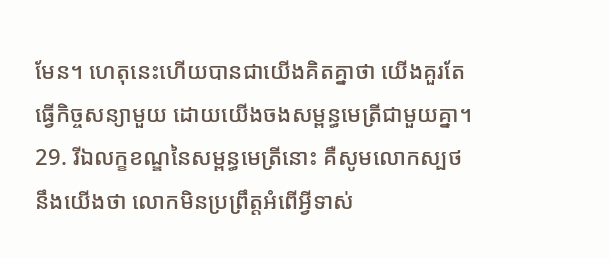មែន។ ហេតុនេះហើយបានជាយើងគិតគ្នាថា យើងគួរតែធ្វើកិច្ចសន្យាមួយ ដោយយើងចងសម្ពន្ធមេត្រីជាមួយគ្នា។
29. រីឯលក្ខខណ្ឌនៃសម្ពន្ធមេត្រីនោះ គឺសូមលោកស្បថនឹងយើងថា លោកមិនប្រព្រឹត្តអំពើអ្វីទាស់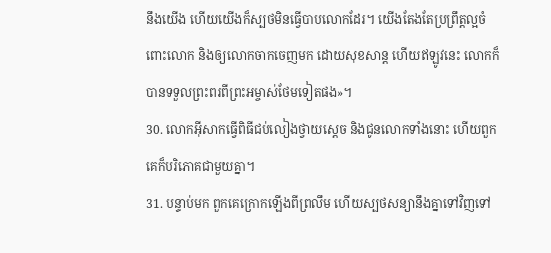នឹងយើង ហើយយើងក៏ស្បថមិនធ្វើបាបលោកដែរ។ យើងតែងតែប្រព្រឹត្តល្អចំពោះលោក និងឲ្យលោកចាកចេញមក ដោយសុខសាន្ត ហើយឥឡូវនេះ លោកក៏បានទទួលព្រះពរពីព្រះអម្ចាស់ថែមទៀតផង»។
30. លោកអ៊ីសាកធ្វើពិធីជប់លៀងថ្វាយស្ដេច និងជូនលោកទាំងនោះ ហើយពួកគេក៏បរិភោគជាមួយគ្នា។
31. បន្ទាប់មក ពួកគេក្រោកឡើងពីព្រលឹម ហើយស្បថសន្យានឹងគ្នាទៅវិញទៅ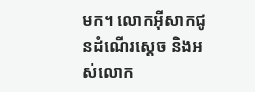មក។ លោកអ៊ីសាកជូនដំណើរស្ដេច និងអស់លោក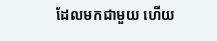ដែលមកជាមួយ ហើយ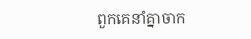ពួកគេនាំគ្នាចាក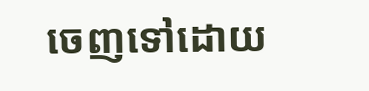ចេញទៅដោយ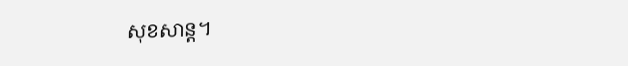សុខសាន្ត។